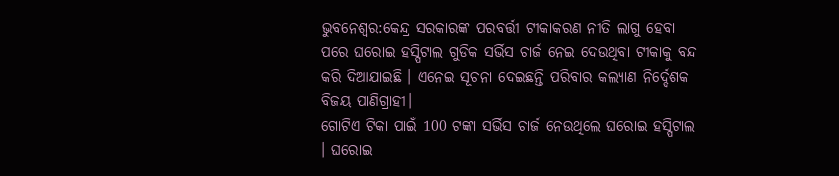ଭୁବନେଶ୍ବର:କେନ୍ଦ୍ର ସରକାରଙ୍କ ପରବର୍ତ୍ତୀ ଟୀକାକରଣ ନୀତି ଲାଗୁ ହେବା ପରେ ଘରୋଇ ହସ୍ପିଟାଲ ଗୁଡିକ ସର୍ଭିସ ଚାର୍ଜ ନେଇ ଦେଉଥିବା ଟୀକାକୁ ବନ୍ଦ କରି ଦିଆଯାଇଛି । ଏନେଇ ସୂଚନା ଦେଇଛନ୍ତି ପରିବାର କଲ୍ୟାଣ ନିର୍ଦ୍ଦେଶକ ବିଜୟ ପାଣିଗ୍ରାହୀ।
ଗୋଟିଏ ଟିକା ପାଇଁ 100 ଟଙ୍କା ସର୍ଭିସ ଚାର୍ଜ ନେଉଥିଲେ ଘରୋଇ ହସ୍ପିଟାଲ । ଘରୋଇ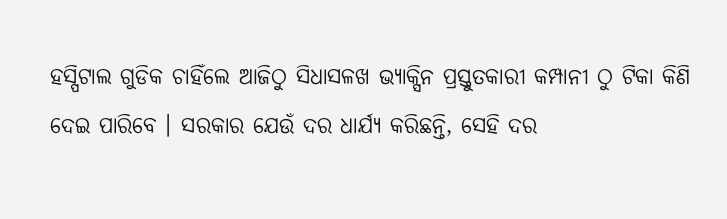ହସ୍ପିଟାଲ ଗୁଡିକ ଚାହିଁଲେ ଆଜିଠୁ ସିଧାସଳଖ ଭ୍ୟାକ୍ସିନ ପ୍ରସ୍ତୁତକାରୀ କମ୍ପାନୀ ଠୁ ଟିକା କିଣି ଦେଇ ପାରିବେ । ସରକାର ଯେଉଁ ଦର ଧାର୍ଯ୍ୟ କରିଛନ୍ତି, ସେହି ଦର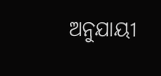ଅନୁଯାୟୀ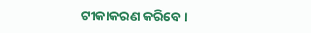ଟୀକାକରଣ କରିବେ ।